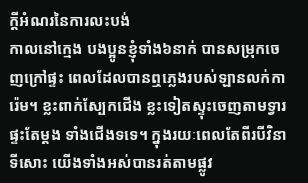ក្តីអំណរនៃការលះបង់
កាលនៅក្មេង បងប្អូនខ្ញុំទាំង៦នាក់ បានសម្រុកចេញក្រៅផ្ទះ ពេលដែលបានឮភ្លេងរបស់ឡានលក់ការ៉េម។ ខ្លះពាក់ស្បែកជើង ខ្លះទៀតស្ទុះចេញតាមទ្វារផ្ទះតែម្តង ទាំងជើងទទេ។ ក្នុងរយៈពេលតែពីរបីវិនាទីសោះ យើងទាំងអស់បានរត់តាមផ្លូវ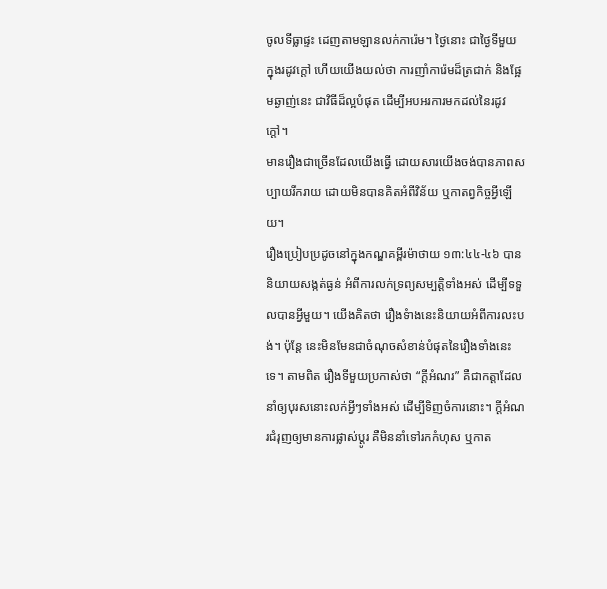ចូលទីធ្លាផ្ទះ ដេញតាមឡានលក់ការ៉េម។ ថ្ងៃនោះ ជាថ្ងៃទីមួយ ក្នុងរដូវក្តៅ ហើយយើងយល់ថា ការញាំការ៉េមដ៏ត្រជាក់ និងផ្អែមឆ្ងាញ់នេះ ជាវិធីដ៏ល្អបំផុត ដើម្បីអបអរការមកដល់នៃរដូវក្តៅ។
មានរឿងជាច្រើនដែលយើងធ្វើ ដោយសារយើងចង់បានភាពសប្បាយរីករាយ ដោយមិនបានគិតអំពីវិន័យ ឬកាតព្វកិច្ចអ្វីឡើយ។
រឿងប្រៀបប្រដូចនៅក្នុងកណ្ឌគម្ពីរម៉ាថាយ ១៣:៤៤-៤៦ បាននិយាយសង្កត់ធ្ងន់ អំពីការលក់ទ្រព្យសម្បត្តិទាំងអស់ ដើម្បីទទួលបានអ្វីមួយ។ យើងគិតថា រឿងទំាងនេះនិយាយអំពីការលះបង់។ ប៉ុន្តែ នេះមិនមែនជាចំណុចសំខាន់បំផុតនៃរឿងទាំងនេះទេ។ តាមពិត រឿងទីមួយប្រកាស់ថា “ក្តីអំណរ” គឺជាកត្តាដែលនាំឲ្យបុរសនោះលក់អ្វីៗទាំងអស់ ដើម្បីទិញចំការនោះ។ ក្តីអំណរជំរុញឲ្យមានការផ្លាស់ប្តូរ គឺមិននាំទៅរកកំហុស ឬកាត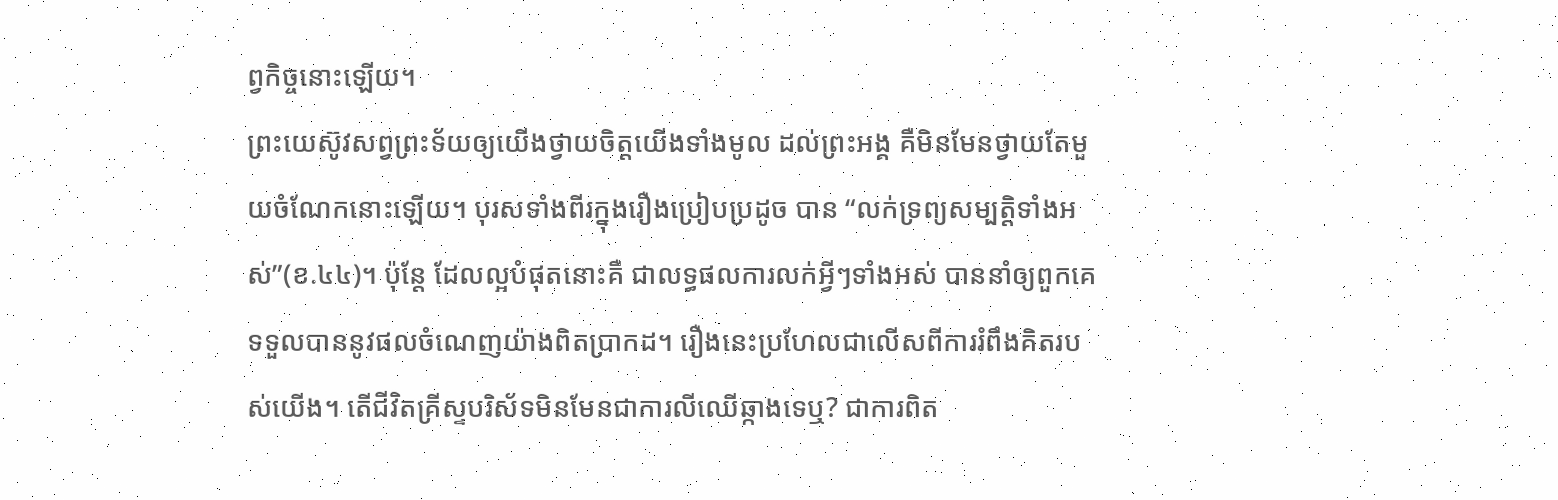ព្វកិច្ចនោះឡើយ។
ព្រះយេស៊ូវសព្វព្រះទ័យឲ្យយើងថ្វាយចិត្តយើងទាំងមូល ដល់ព្រះអង្គ គឺមិនមែនថ្វាយតែមួយចំណែកនោះឡើយ។ បុរសទាំងពីរក្នុងរឿងប្រៀបប្រដូច បាន “លក់ទ្រព្យសម្បត្តិទាំងអស់”(ខ.៤៤)។ ប៉ុន្តែ ដែលល្អបំផុតនោះគឺ ជាលទ្ធផលការលក់អ្វីៗទាំងអស់ បាននាំឲ្យពួកគេទទួលបាននូវផលចំណេញយ៉ាងពិតប្រាកដ។ រឿងនេះប្រហែលជាលើសពីការរំពឹងគិតរបស់យើង។ តើជីវិតគ្រីស្ទបរិស័ទមិនមែនជាការលីឈើឆ្កាងទេឬ? ជាការពិត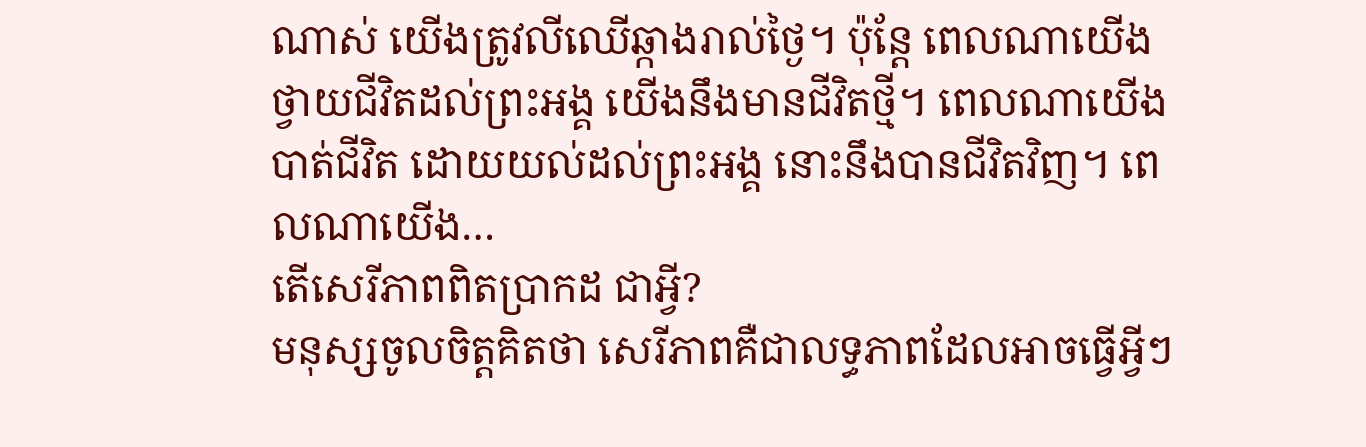ណាស់ យើងត្រូវលីឈើឆ្កាងរាល់ថ្ងៃ។ ប៉ុន្តែ ពេលណាយើងថ្វាយជីវិតដល់ព្រះអង្គ យើងនឹងមានជីវិតថ្មី។ ពេលណាយើងបាត់ជីវិត ដោយយល់ដល់ព្រះអង្គ នោះនឹងបានជីវិតវិញ។ ពេលណាយើង…
តើសេរីភាពពិតប្រាកដ ជាអ្វី?
មនុស្សចូលចិត្តគិតថា សេរីភាពគឺជាលទ្ធភាពដែលអាចធ្វើអ្វីៗ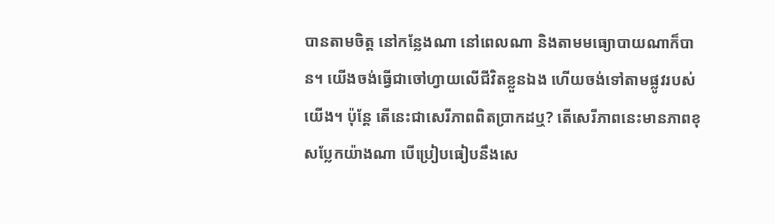បានតាមចិត្ត នៅកន្លែងណា នៅពេលណា និងតាមមធ្យោបាយណាក៏បាន។ យើងចង់ធ្វើជាចៅហ្វាយលើជីវិតខ្លួនឯង ហើយចង់ទៅតាមផ្លូវរបស់យើង។ ប៉ុន្តែ តើនេះជាសេរីភាពពិតប្រាកដឬ? តើសេរីភាពនេះមានភាពខុសប្លែកយ៉ាងណា បើប្រៀបធៀបនឹងសេ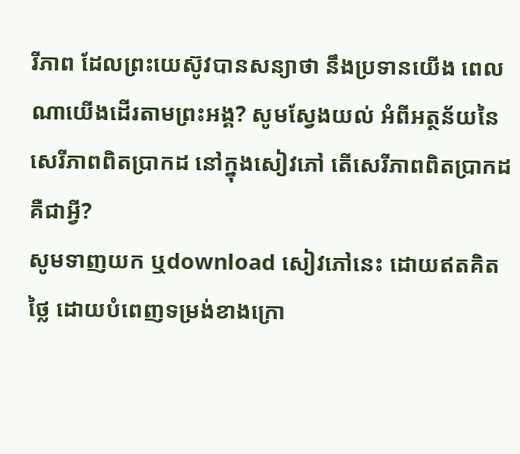រីភាព ដែលព្រះយេស៊ូវបានសន្យាថា នឹងប្រទានយើង ពេលណាយើងដើរតាមព្រះអង្គ? សូមស្វែងយល់ អំពីអត្ថន័យនៃសេរីភាពពិតប្រាកដ នៅក្នុងសៀវភៅ តើសេរីភាពពិតប្រាកដ គឺជាអ្វី?
សូមទាញយក ឬdownload សៀវភៅនេះ ដោយឥតគិតថ្លៃ ដោយបំពេញទម្រង់ខាងក្រោ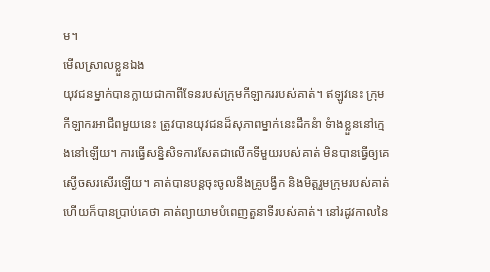ម។
មើលស្រាលខ្លួនឯង
យុវជនម្នាក់បានក្លាយជាកាពីទែនរបស់ក្រុមកីឡាកររបស់គាត់។ ឥឡូវនេះ ក្រុមកីឡាករអាជីពមួយនេះ ត្រូវបានយុវជនដ៏សុភាពម្នាក់នេះដឹកនំា ទំាងខ្លួននៅក្មេងនៅឡើយ។ ការធ្វើសន្និសិទការសែតជាលើកទីមួយរបស់គាត់ មិនបានធ្វើឲ្យគេស្ងើចសរសើរឡើយ។ គាត់បានបន្តចុះចូលនឹងគ្រូបង្វឹក និងមិត្តរួមក្រុមរបស់គាត់ ហើយក៏បានប្រាប់គេថា គាត់ព្យាយាមបំពេញតួនាទីរបស់គាត់។ នៅរដូវកាលនៃ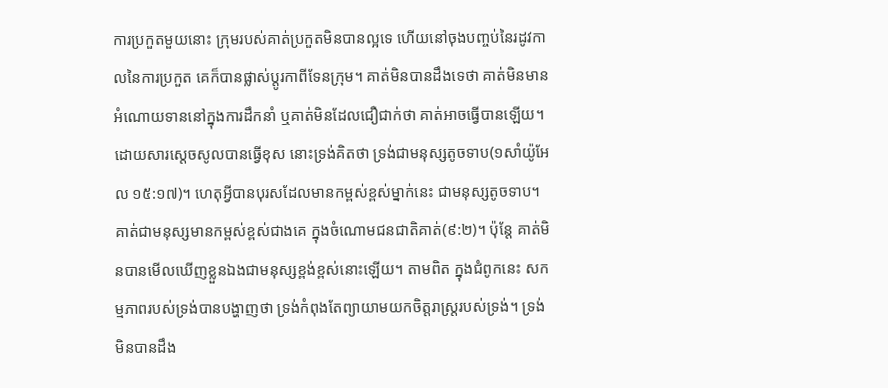ការប្រកួតមួយនោះ ក្រុមរបស់គាត់ប្រកួតមិនបានល្អទេ ហើយនៅចុងបញ្ចប់នៃរដូវកាលនៃការប្រកួត គេក៏បានផ្លាស់ប្តូរកាពីទែនក្រុម។ គាត់មិនបានដឹងទេថា គាត់មិនមានអំណោយទាននៅក្នុងការដឹកនាំ ឬគាត់មិនដែលជឿជាក់ថា គាត់អាចធ្វើបានឡើយ។
ដោយសារស្តេចសូលបានធ្វើខុស នោះទ្រង់គិតថា ទ្រង់ជាមនុស្សតូចទាប(១សាំយ៉ូអែល ១៥:១៧)។ ហេតុអ្វីបានបុរសដែលមានកម្ពស់ខ្ពស់ម្នាក់នេះ ជាមនុស្សតូចទាប។ គាត់ជាមនុស្សមានកម្ពស់ខ្ពស់ជាងគេ ក្នុងចំណោមជនជាតិគាត់(៩:២)។ ប៉ុន្តែ គាត់មិនបានមើលឃើញខ្លួនឯងជាមនុស្សខ្ពង់ខ្ពស់នោះឡើយ។ តាមពិត ក្នុងជំពូកនេះ សកម្មភាពរបស់ទ្រង់បានបង្ហាញថា ទ្រង់កំពុងតែព្យាយាមយកចិត្តរាស្រ្តរបស់ទ្រង់។ ទ្រង់មិនបានដឹង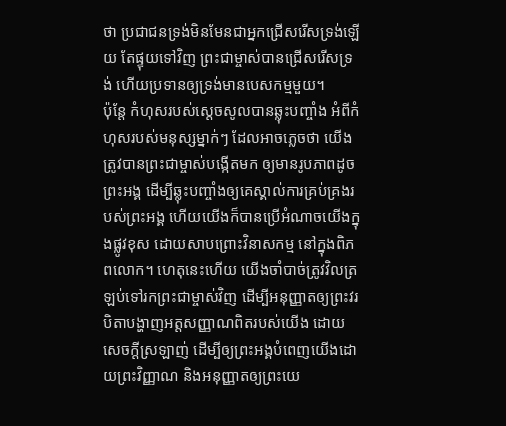ថា ប្រជាជនទ្រង់មិនមែនជាអ្នកជ្រើសរើសទ្រង់ឡើយ តែផ្ទុយទៅវិញ ព្រះជាម្ចាស់បានជ្រើសរើសទ្រង់ ហើយប្រទានឲ្យទ្រង់មានបេសកម្មមួយ។
ប៉ុន្តែ កំហុសរបស់ស្តេចសូលបានឆ្លុះបញ្ចាំង អំពីកំហុសរបស់មនុស្សម្នាក់ៗ ដែលអាចភ្លេចថា យើងត្រូវបានព្រះជាម្ចាស់បង្កើតមក ឲ្យមានរូបភាពដូចព្រះអង្គ ដើម្បីឆ្លុះបញ្ចាំងឲ្យគេស្គាល់ការគ្រប់គ្រងរបស់ព្រះអង្គ ហើយយើងក៏បានប្រើអំណាចយើងក្នុងផ្លូវខុស ដោយសាបព្រោះវិនាសកម្ម នៅក្នុងពិភពលោក។ ហេតុនេះហើយ យើងចាំបាច់ត្រូវវិលត្រឡប់ទៅរកព្រះជាម្ចាស់វិញ ដើម្បីអនុញ្ញាតឲ្យព្រះវរបិតាបង្ហាញអត្តសញ្ញាណពិតរបស់យើង ដោយសេចក្តីស្រឡាញ់ ដើម្បីឲ្យព្រះអង្គបំពេញយើងដោយព្រះវិញ្ញាណ និងអនុញ្ញាតឲ្យព្រះយេ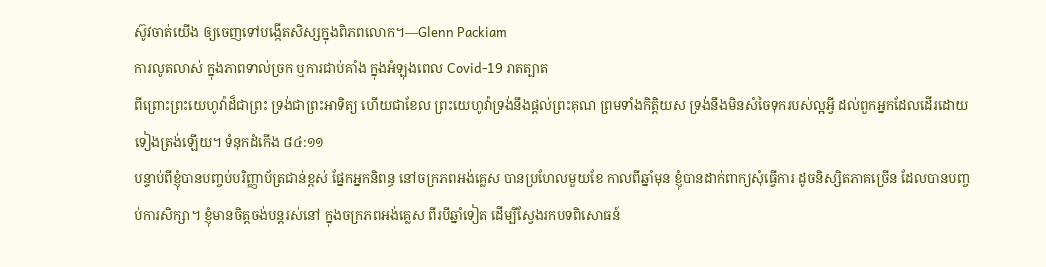ស៊ូវចាត់យើង ឲ្យចេញទៅបង្កើតសិស្សក្នុងពិភពលោក។—Glenn Packiam
ការលូតលាស់ ក្នុងភាពទាល់ច្រក ឬការជាប់គាំង ក្នុងអំឡុងពេល Covid-19 រាតត្បាត
ពីព្រោះព្រះយេហូវ៉ាដ៏ជាព្រះ ទ្រង់ជាព្រះអាទិត្យ ហើយជាខែល ព្រះយេហូវ៉ាទ្រង់នឹងផ្តល់ព្រះគុណ ព្រមទាំងកិត្តិយស ទ្រង់នឹងមិនសំចៃទុករបស់ល្អអ្វី ដល់ពួកអ្នកដែលដើរដោយទៀងត្រង់ឡើយ។ ទំនុកដំកើង ៨៤:១១
បន្ទាប់ពីខ្ញុំបានបញ្ចប់បរិញ្ញាប័ត្រជាន់ខ្ពស់ ផ្នែកអ្នកនិពន្ធ នៅចក្រភពអង់គ្លេស បានប្រហែលមួយខែ កាលពីឆ្នាំមុន ខ្ញុំបានដាក់ពាក្យសុំធ្វើការ ដូចនិស្សិតភាគច្រើន ដែលបានបញ្ចប់ការសិក្សា។ ខ្ញុំមានចិត្តចង់បន្តរស់នៅ ក្នុងចក្រភពអង់គ្លេស ពីរបីឆ្នាំទៀត ដើម្បីស្វែងរកបទពិសោធន៍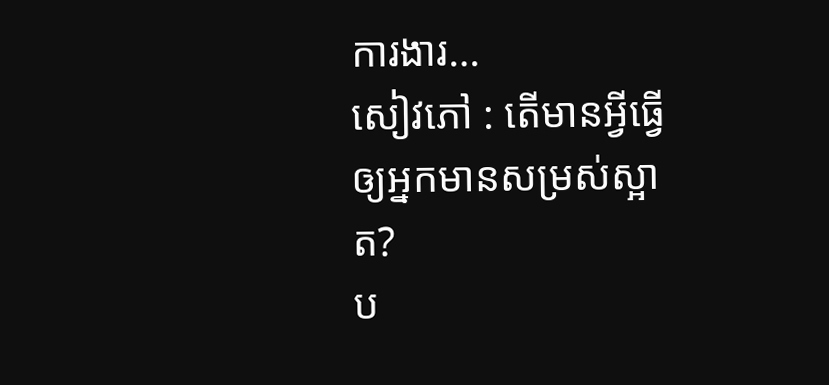ការងារ…
សៀវភៅ : តើមានអ្វីធ្វើឲ្យអ្នកមានសម្រស់ស្អាត?
ប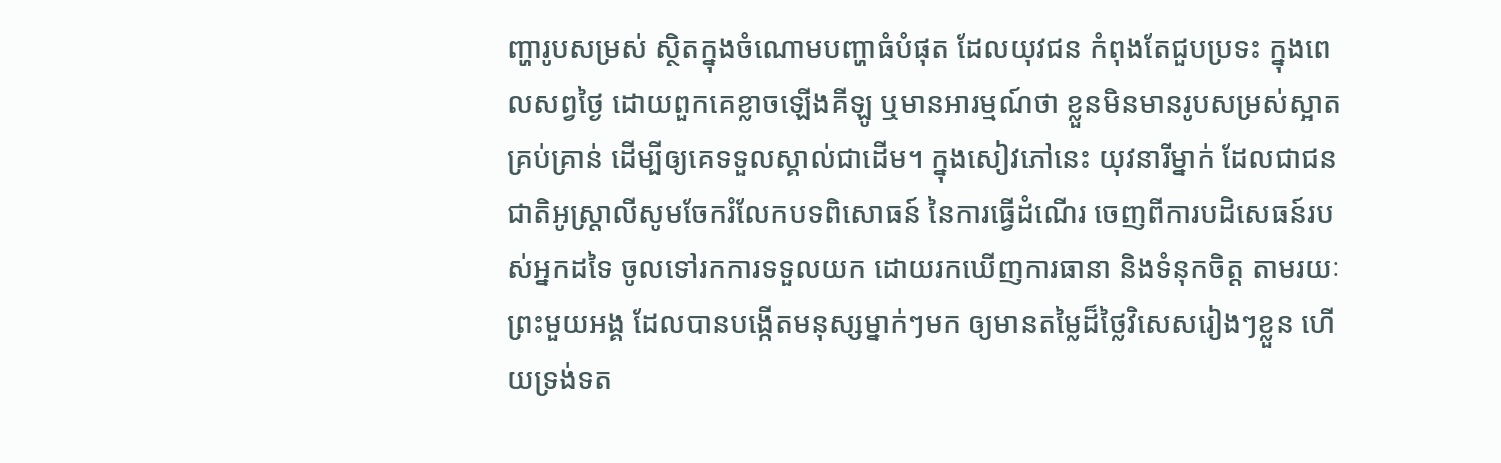ញ្ហារូបសម្រស់ ស្ថិតក្នុងចំណោមបញ្ហាធំបំផុត ដែលយុវជន កំពុងតែជួបប្រទះ ក្នុងពេលសព្វថ្ងៃ ដោយពួកគេខ្លាចឡើងគីឡូ ឬមានអារម្មណ៍ថា ខ្លួនមិនមានរូបសម្រស់ស្អាតគ្រប់គ្រាន់ ដើម្បីឲ្យគេទទួលស្គាល់ជាដើម។ ក្នុងសៀវភៅនេះ យុវនារីម្នាក់ ដែលជាជនជាតិអូស្រ្តាលីសូមចែករំលែកបទពិសោធន៍ នៃការធ្វើដំណើរ ចេញពីការបដិសេធន៍របស់អ្នកដទៃ ចូលទៅរកការទទួលយក ដោយរកឃើញការធានា និងទំនុកចិត្ត តាមរយៈព្រះមួយអង្គ ដែលបានបង្កើតមនុស្សម្នាក់ៗមក ឲ្យមានតម្លៃដ៏ថ្លៃវិសេសរៀងៗខ្លួន ហើយទ្រង់ទត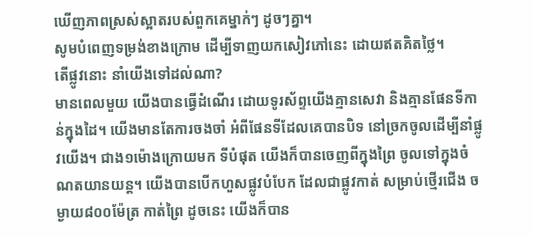ឃើញភាពស្រស់ស្អាតរបស់ពួកគេម្នាក់ៗ ដូចៗគ្នា។
សូមបំពេញទម្រង់ខាងក្រោម ដើម្បីទាញយកសៀវភៅនេះ ដោយឥតគិតថ្លៃ។
តើផ្លូវនោះ នាំយើងទៅដល់ណា?
មានពេលមួយ យើងបានធ្វើដំណើរ ដោយទូរស័ព្ទយើងគ្មានសេវា និងគ្មានផែនទីកាន់ក្នុងដៃ។ យើងមានតែការចងចាំ អំពីផែនទីដែលគេបានបិទ នៅច្រកចូលដើម្បីនាំផ្លូវយើង។ ជាង១ម៉ោងក្រោយមក ទីបំផុត យើងក៏បានចេញពីក្នុងព្រៃ ចូលទៅក្នុងចំណតយានយន្ត។ យើងបានបើកហួសផ្លូវបំបែក ដែលជាផ្លូវកាត់ សម្រាប់ថ្មើរជើង ចម្ងាយ៨០០ម៉ែត្រ កាត់ព្រៃ ដូចនេះ យើងក៏បាន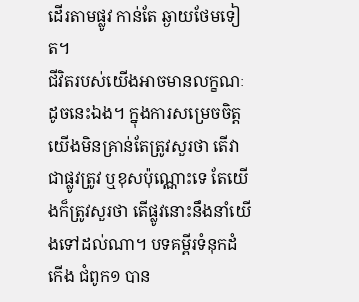ដើរតាមផ្លូវ កាន់តែ ឆ្ងាយថែមទៀត។
ជីវិតរបស់យើងអាចមានលក្ខណៈដូចនេះឯង។ ក្នុងការសម្រេចចិត្ត យើងមិនគ្រាន់តែត្រូវសួរថា តើវាជាផ្លូវត្រូវ ឬខុសប៉ុណ្ណោះទេ តែយើងក៏ត្រូវសួរថា តើផ្លូវនោះនឹងនាំយើងទៅដល់ណា។ បទគម្ពីរទំនុកដំកើង ជំពូក១ បាន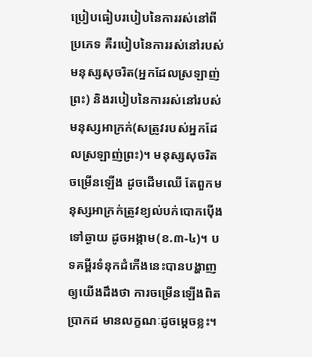ប្រៀបធៀបរបៀបនៃការរស់នៅពីប្រភេទ គឺរបៀបនៃការរស់នៅរបស់មនុស្សសុចរិត(អ្នកដែលស្រឡាញ់ព្រះ) និងរបៀបនៃការរស់នៅរបស់មនុស្សអាក្រក់(សត្រូវរបស់អ្នកដែលស្រឡាញ់ព្រះ)។ មនុស្សសុចរិតចម្រើនឡើង ដូចដើមឈើ តែពួកមនុស្សអាក្រក់ត្រូវខ្យល់បក់បោកប៉ើងទៅឆ្ងាយ ដូចអង្កាម(ខ.៣-៤)។ បទគម្ពីរទំនុកដំកើងនេះបានបង្ហាញឲ្យយើងដឹងថា ការចម្រើនឡើងពិតប្រាកដ មានលក្ខណៈដូចម្តេចខ្លះ។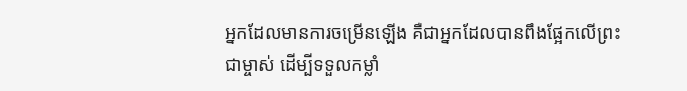អ្នកដែលមានការចម្រើនឡើង គឺជាអ្នកដែលបានពឹងផ្អែកលើព្រះជាម្ចាស់ ដើម្បីទទួលកម្លាំ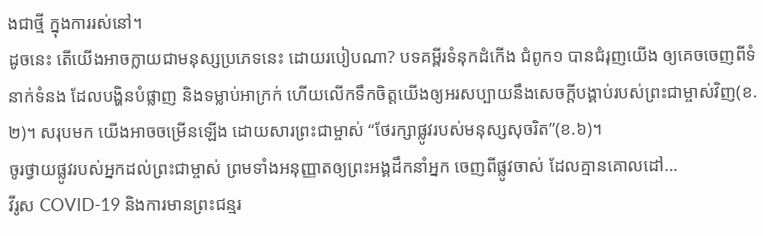ងជាថ្មី ក្នុងការរស់នៅ។
ដូចនេះ តើយើងអាចក្លាយជាមនុស្សប្រភេទនេះ ដោយរបៀបណា? បទគម្ពីរទំនុកដំកើង ជំពូក១ បានជំរុញយើង ឲ្យគេចចេញពីទំនាក់ទំនង ដែលបង្ហិនបំផ្លាញ និងទម្លាប់អាក្រក់ ហើយលើកទឹកចិត្តយើងឲ្យអរសប្បាយនឹងសេចក្តីបង្គាប់របស់ព្រះជាម្ចាស់វិញ(ខ.២)។ សរុបមក យើងអាចចម្រើនឡើង ដោយសារព្រះជាម្ចាស់ “ថែរក្សាផ្លូវរបស់មនុស្សសុចរិត”(ខ.៦)។
ចូរថ្វាយផ្លូវរបស់អ្នកដល់ព្រះជាម្ចាស់ ព្រមទាំងអនុញ្ញាតឲ្យព្រះអង្គដឹកនាំអ្នក ចេញពីផ្លូវចាស់ ដែលគ្មានគោលដៅ…
វីរូស COVID-19 និងការមានព្រះជន្មរ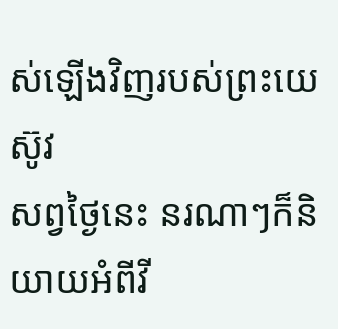ស់ឡើងវិញរបស់ព្រះយេស៊ូវ
សព្វថ្ងៃនេះ នរណាៗក៏និយាយអំពីវី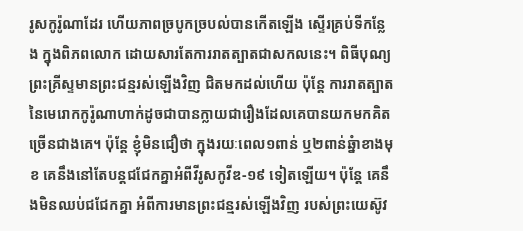រូសកូរ៉ូណាដែរ ហើយភាពច្របូកច្របល់បានកើតឡើង ស្ទើរគ្រប់ទីកន្លែង ក្នុងពិភពលោក ដោយសារតែការរាតត្បាតជាសកលនេះ។ ពិធីបុណ្យព្រះគ្រីស្ទមានព្រះជន្មរស់ឡើងវិញ ជិតមកដល់ហើយ ប៉ុន្តែ ការរាតត្បាតនៃមេរោកកូរ៉ូណាហាក់ដូចជាបានក្លាយជារឿងដែលគេបានយកមកគិតច្រើនជាងគេ។ ប៉ុន្តែ ខ្ញុំមិនជឿថា ក្នុងរយៈពេល១ពាន់ ឬ២ពាន់ឆ្នំាខាងមុខ គេនឹងនៅតែបន្តជជែកគ្នាអំពីវីរូសកូវីឌ-១៩ ទៀតឡើយ។ ប៉ុន្តែ គេនឹងមិនឈប់ជជែកគ្នា អំពីការមានព្រះជន្មរស់ឡើងវិញ របស់ព្រះយេស៊ូវ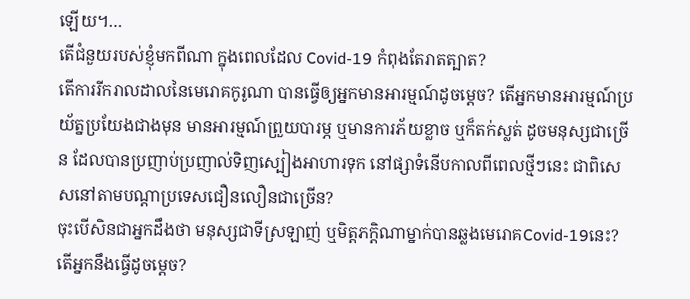ឡើយ។…
តើជំនួយរបស់ខ្ញុំមកពីណា ក្នុងពេលដែល Covid-19 កំពុងតែរាតត្បាត?
តើការរីករាលដាលនៃមេរោគកូរូណា បានធ្វើឲ្យអ្នកមានអារម្មណ៍ដូចម្តេច? តើអ្នកមានអារម្មណ៍ប្រយ័ត្នប្រយែងជាងមុន មានអារម្មណ៍ព្រួយបារម្ភ ឬមានការភ័យខ្លាច ឬក៏តក់ស្លត់ ដូចមនុស្សជាច្រើន ដែលបានប្រញាប់ប្រញាល់ទិញស្បៀងអាហារទុក នៅផ្សាទំនើបកាលពីពេលថ្មីៗនេះ ជាពិសេសនៅតាមបណ្តាប្រទេសជឿនលឿនជាច្រើន?
ចុះបើសិនជាអ្នកដឹងថា មនុស្សជាទីស្រឡាញ់ ឬមិត្តភក្តិណាម្នាក់បានឆ្លងមេរោគCovid-19នេះ? តើអ្នកនឹងធ្វើដូចម្តេច?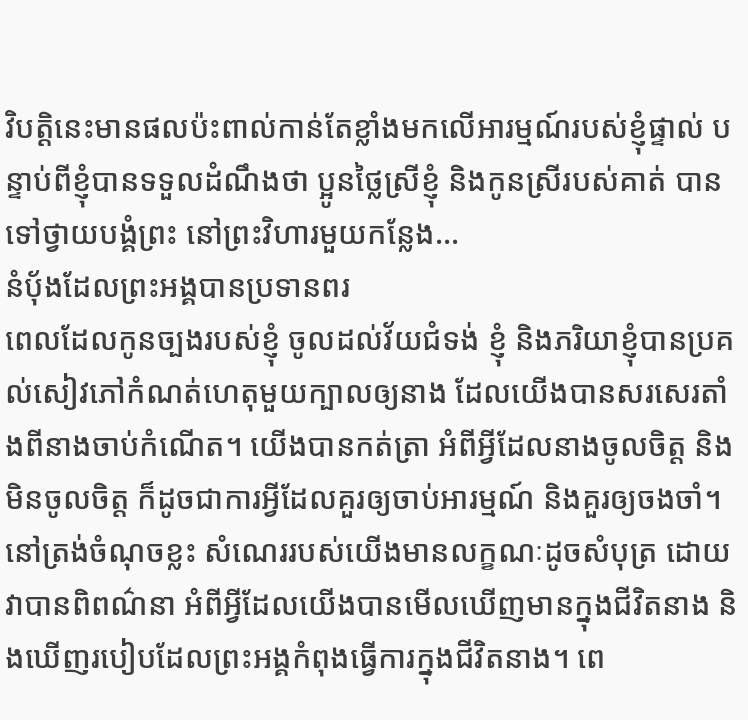វិបត្តិនេះមានផលប៉ះពាល់កាន់តែខ្លាំងមកលើអារម្មណ៍របស់ខ្ញុំផ្ទាល់ បន្ទាប់ពីខ្ញុំបានទទួលដំណឹងថា ប្អូនថ្លៃស្រីខ្ញុំ និងកូនស្រីរបស់គាត់ បានទៅថ្វាយបង្គំព្រះ នៅព្រះវិហារមួយកន្លែង…
នំប៉័ងដែលព្រះអង្គបានប្រទានពរ
ពេលដែលកូនច្បងរបស់ខ្ញុំ ចូលដល់វ័យជំទង់ ខ្ញុំ និងភរិយាខ្ញុំបានប្រគល់សៀវភៅកំណត់ហេតុមួយក្បាលឲ្យនាង ដែលយើងបានសរសេរតាំងពីនាងចាប់កំណើត។ យើងបានកត់ត្រា អំពីអ្វីដែលនាងចូលចិត្ត និងមិនចូលចិត្ត ក៏ដូចជាការអ្វីដែលគួរឲ្យចាប់អារម្មណ៍ និងគួរឲ្យចងចាំ។ នៅត្រង់ចំណុចខ្លះ សំណេររបស់យើងមានលក្ខណៈដូចសំបុត្រ ដោយវាបានពិពណ៌នា អំពីអ្វីដែលយើងបានមើលឃើញមានក្នុងជីវិតនាង និងឃើញរបៀបដែលព្រះអង្គកំពុងធ្វើការក្នុងជីវិតនាង។ ពេ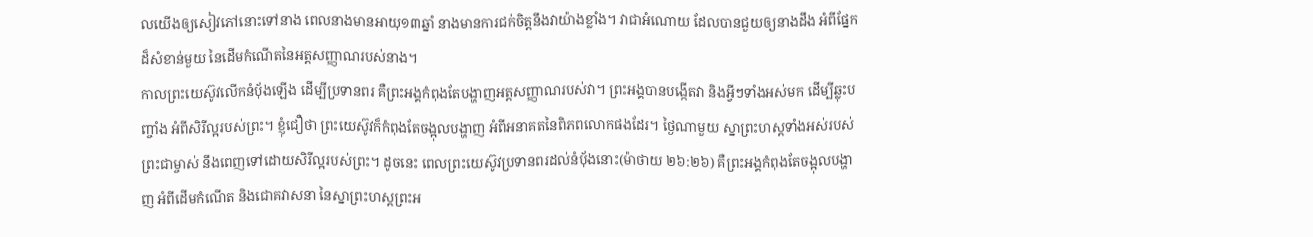លយើងឲ្យសៀវភៅនោះទៅនាង ពេលនាងមានអាយុ១៣ឆ្នាំ នាងមានការជក់ចិត្តនឹងវាយ៉ាងខ្លាំង។ វាជាអំណោយ ដែលបានជួយឲ្យនាងដឹង អំពីផ្នែកដ៏សំខាន់មួយ នៃដើមកំណើតនៃអត្តសញ្ញាណរបស់នាង។
កាលព្រះយេស៊ូវលើកនំប៉័ងឡើង ដើម្បីប្រទានពរ គឺព្រះអង្គកំពុងតែបង្ហាញអត្តសញ្ញាណរបស់វា។ ព្រះអង្គបានបង្កើតវា និងអ្វីៗទាំងអស់មក ដើម្បីឆ្លុះបញ្ចាំង អំពីសិរីល្អរបស់ព្រះ។ ខ្ញុំជឿថា ព្រះយេស៊ូវក៏កំពុងតែចង្អុលបង្ហាញ អំពីអនាគតនៃពិភពលោកផងដែរ។ ថ្ងៃណាមួយ ស្នាព្រះហស្តទាំងអស់របស់ព្រះជាម្ចាស់ នឹងពេញទៅដោយសិរីល្អរបស់ព្រះ។ ដូចនេះ ពេលព្រះយេស៊ូវប្រទានពរដល់នំប៉័ងនោះ(ម៉ាថាយ ២៦:២៦) គឺព្រះអង្គកំពុងតែចង្អុលបង្ហាញ អំពីដើមកំណើត និងជោគវាសនា នៃស្នាព្រះហស្តព្រះអ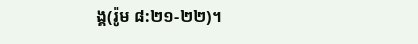ង្គ(រ៉ូម ៨:២១-២២)។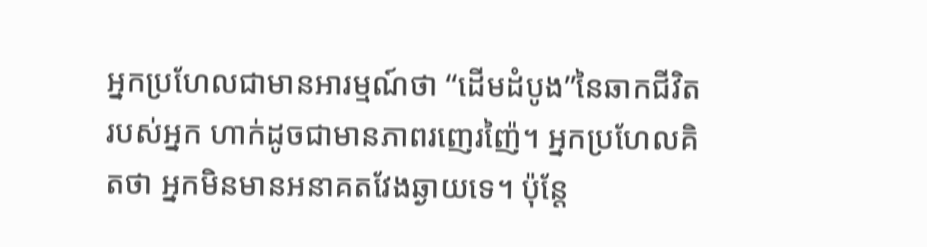អ្នកប្រហែលជាមានអារម្មណ៍ថា “ដើមដំបូង”នៃឆាកជីវិតរបស់អ្នក ហាក់ដូចជាមានភាពរញេរញ៉ៃ។ អ្នកប្រហែលគិតថា អ្នកមិនមានអនាគតវែងឆ្ងាយទេ។ ប៉ុន្តែ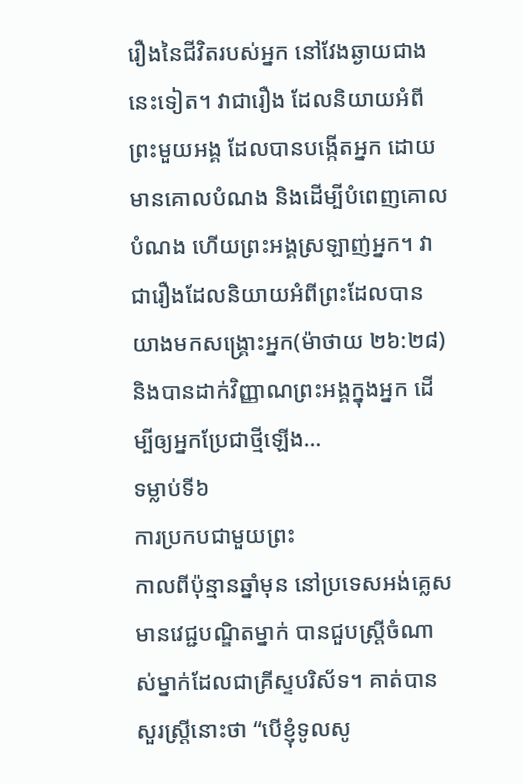រឿងនៃជីវិតរបស់អ្នក នៅវែងឆ្ងាយជាងនេះទៀត។ វាជារឿង ដែលនិយាយអំពីព្រះមួយអង្គ ដែលបានបង្កើតអ្នក ដោយមានគោលបំណង និងដើម្បីបំពេញគោលបំណង ហើយព្រះអង្គស្រឡាញ់អ្នក។ វាជារឿងដែលនិយាយអំពីព្រះដែលបានយាងមកសង្រ្គោះអ្នក(ម៉ាថាយ ២៦:២៨) និងបានដាក់វិញ្ញាណព្រះអង្គក្នុងអ្នក ដើម្បីឲ្យអ្នកប្រែជាថ្មីឡើង…
ទម្លាប់ទី៦
ការប្រកបជាមួយព្រះ
កាលពីប៉ុន្មានឆ្នាំមុន នៅប្រទេសអង់គ្លេស មានវេជ្ជបណ្ឌិតម្នាក់ បានជួបស្រ្តីចំណាស់ម្នាក់ដែលជាគ្រីស្ទបរិស័ទ។ គាត់បានសួរស្រ្តីនោះថា “បើខ្ញុំទូលសូ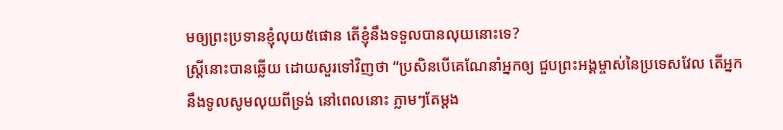មឲ្យព្រះប្រទានខ្ញុំលុយ៥ផោន តើខ្ញុំនឹងទទួលបានលុយនោះទេ?
ស្រ្តីនោះបានឆ្លើយ ដោយសួរទៅវិញថា “ប្រសិនបើគេណែនាំអ្នកឲ្យ ជួបព្រះអង្គម្ចាស់នៃប្រទេសវែល តើអ្នកនឹងទូលសូមលុយពីទ្រង់ នៅពេលនោះ ភ្លាមៗតែម្តង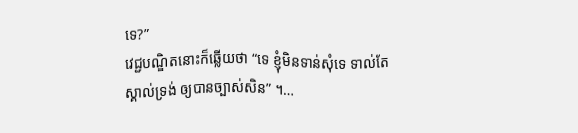ទេ?”
វេជ្ជបណ្ឌិតនោះក៏ឆ្លើយថា “ទេ ខ្ញុំមិនទាន់សុំទេ ទាល់តែស្គាល់ទ្រង់ ឲ្យបានច្បាស់សិន” ។…